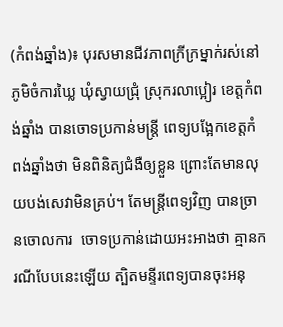(កំពង់ឆ្នាំង)៖ បុរសមានជីវភាពក្រីក្រម្នាក់រស់នៅភូមិចំការឃ្លៃ ឃុំស្វាយជ្រុំ ស្រុករលាប្អៀរ ខេត្តកំពង់ឆ្នាំង បានចោទប្រកាន់មន្រ្តី ពេទ្យបង្អែកខេត្តកំពង់ឆ្នាំងថា មិនពិនិត្យជំងឺឲ្យខ្លួន ព្រោះតែមានលុយបង់សេវាមិនគ្រប់។ តែមន្រ្តីពេទ្យវិញ បានច្រានចោលការ  ចោទប្រកាន់ដោយអះអាងថា គ្មានករណីបែបនេះឡើយ ត្បិតមន្ទីរពេទ្យបានចុះអនុ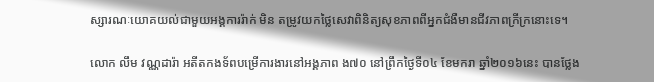ស្សារណៈយោគយល់ជាមួយអង្គការរ៉ាក់ មិន តម្រូវយកថ្លៃសេវាពិនិត្យសុខភាពពីអ្នកជំងឺមានជីវភាពក្រីក្រនោះទេ។

លោក លឹម វណ្ណដារ៉ា អតីតកងទ័ពបម្រើការងារនៅអង្គភាព ង៧០ នៅព្រឹកថ្ងៃទី០៤ ខែមករា ឆ្នាំ២០១៦នេះ បានថ្លែង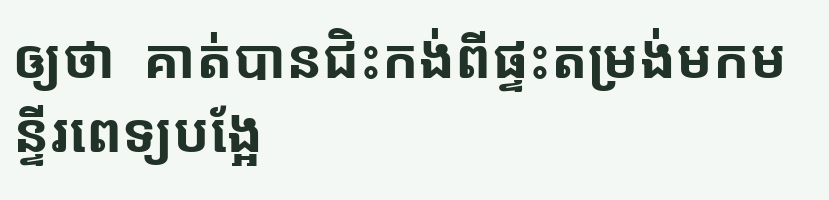ឲ្យថា  គាត់បានជិះកង់ពីផ្ទះតម្រង់មកមន្ទីរពេទ្យបង្អែ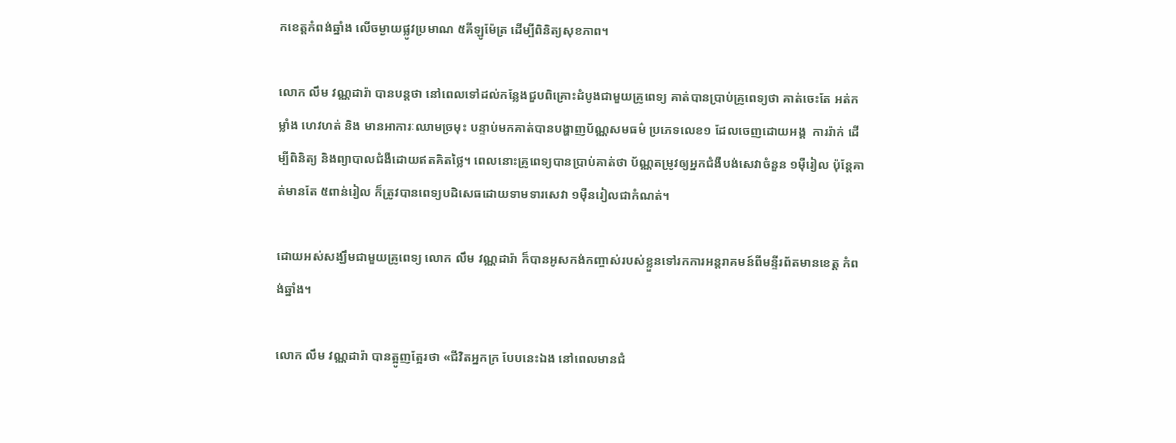កខេត្តកំពង់ឆ្នាំង លើចម្ងាយផ្លូវប្រមាណ ៥គីឡូម៉ែត្រ ដើម្បីពិនិត្យសុខភាព។

លោក លឹម វណ្ណដារ៉ា បានបន្តថា នៅពេលទៅដល់កន្លែងជួបពិគ្រោះដំបូងជាមួយគ្រូពេទ្យ គាត់បានប្រាប់គ្រូពេទ្យថា គាត់ចេះតែ អត់កម្លាំង ហេវហត់ និង មានអាការៈឈាមច្រមុះ បន្ទាប់មកគាត់បានបង្ហាញប័ណ្ណសមធម៌ ប្រភេទលេខ១ ដែលចេញដោយអង្គ  ការរ៉ាក់ ដើម្បីពិនិត្យ និងព្យាបាលជំងឺដោយឥតគិតថ្លៃ។ ពេលនោះគ្រូពេទ្យបានប្រាប់គាត់ថា ប័ណ្ណតម្រូវឲ្យអ្នកជំងឺបង់សេវាចំនួន ១ម៉ឺរៀល ប៉ុន្តែគាត់មានតែ ៥ពាន់រៀល ក៏ត្រូវបានពេទ្យបដិសេធដោយទាមទារសេវា ១ម៉ឺនរៀលជាកំណត់។

ដោយអស់សង្ឃឹមជាមួយគ្រូពេទ្យ លោក លឹម វណ្ណដារ៉ា ក៏បានអូសកង់កញ្ចាស់របស់ខ្លួនទៅរកការអន្តរាគមន៍ពីមន្ទីរព័តមានខេត្ត កំពង់ឆ្នាំង។

លោក លឹម វណ្ណដារ៉ា បានត្អូញត្អែរថា «ជីវិតអ្នកក្រ បែបនេះឯង នៅពេលមានជំ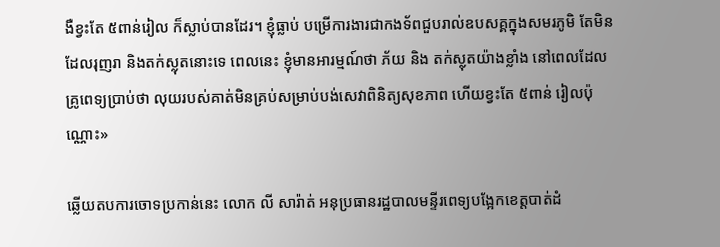ងឺខ្វះតែ ៥ពាន់រៀល ក៏ស្លាប់បានដែរ។ ខ្ញុំធ្លាប់ បម្រើការងារជាកងទ័ពជួបរាល់ឧបសគ្គក្នុងសមរភូមិ តែមិនដែលរុញរា និងតក់ស្លុតនោះទេ ពេលនេះ ខ្ញុំមានអារម្មណ៍ថា ភ័យ និង តក់ស្លុតយ៉ាងខ្លាំង នៅពេលដែលគ្រូពេទ្យប្រាប់ថា លុយរបស់គាត់មិនគ្រប់សម្រាប់បង់សេវាពិនិត្យសុខភាព ហើយខ្វះតែ ៥ពាន់ រៀលប៉ុណ្ណោះ»

ឆ្លើយតបការចោទប្រកាន់នេះ លោក លី សារ៉ាត់ អនុប្រធានរដ្ឋបាលមន្ទីរពេទ្យបង្អែកខេត្តបាត់ដំ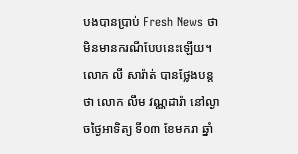បងបានប្រាប់ Fresh News ថា  មិនមានករណីបែបនេះឡើយ។ លោក លី សារ៉ាត់ បានថ្លែងបន្តថា លោក លឹម វណ្ណដារ៉ា នៅល្ងាចថ្ងៃអាទិត្យ ទី០៣ ខែមករា ឆ្នាំ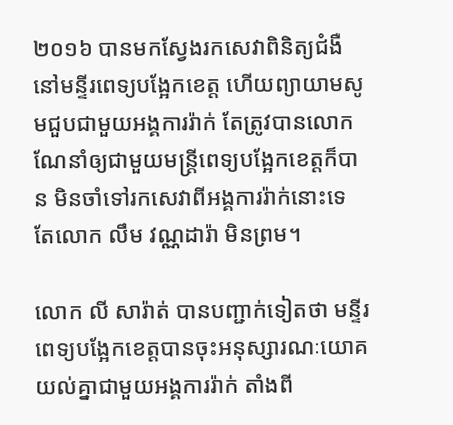២០១៦ បានមកស្វែងរកសេវាពិនិត្យជំងឺនៅមន្ទីរពេទ្យបង្អែកខេត្ត ហើយព្យាយាមសូមជួបជាមួយអង្គការរ៉ាក់ តែត្រូវបានលោក ណែនាំឲ្យជាមួយមន្ត្រីពេទ្យបង្អែកខេត្តក៏បាន មិនចាំទៅរកសេវាពីអង្គការរ៉ាក់នោះទេ តែលោក លឹម វណ្ណដារ៉ា មិនព្រម។

លោក លី សារ៉ាត់ បានបញ្ជាក់ទៀតថា មន្ទីរពេទ្យបង្អែកខេត្តបានចុះអនុស្សារណៈយោគយល់គ្នាជាមួយអង្គការរ៉ាក់ តាំងពី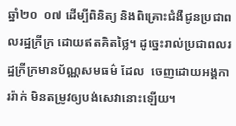ឆ្នាំ២០  ០៧ ដើម្បីពិនិត្យ និងពិគ្រោះជំងឺជូនប្រជាពលរដ្ឋក្រីក្រ ដោយឥតគិតថ្លៃ។ ដូច្នេះរាល់ប្រជាពលរដ្ឋក្រីក្រមានប័ណ្ណសមធម៌ ដែល  ចេញដោយអង្គការរ៉ាក់ មិនតម្រូវឲ្យបង់សេវានោះឡើយ។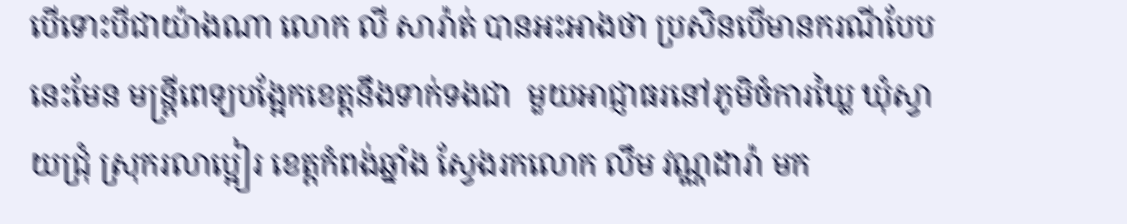បើទោះបីជាយ៉ាងណា លោក លី សារ៉ាត់ បានអះអាងថា ប្រសិនបើមានករណីបែបនេះមែន មន្រ្តីពេទ្យបង្អែកខេត្តនឹងទាក់ទងជា  មួយអាជ្ញាធរនៅភូមិចំការឃ្លៃ ឃុំស្វាយជ្រុំ ស្រុករលាប្អៀរ ខេត្តកំពង់ឆ្នាំង ស្វែងរកលោក លឹម វណ្ណដារ៉ា មក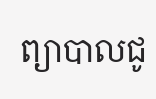ព្យាបាលជូ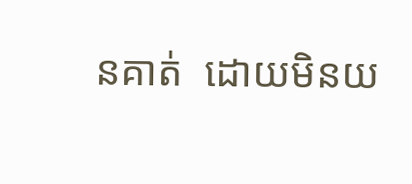នគាត់  ដោយមិនយ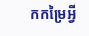កកម្រៃអ្វី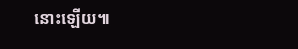នោះឡើយ៕